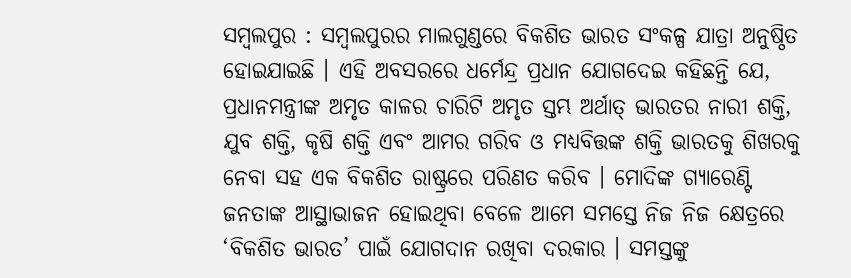ସମ୍ବଲପୁର : ସମ୍ବଲପୁରର ମାଲଗୁଣ୍ଡରେ ବିକଶିତ ଭାରତ ସଂକଳ୍ପ ଯାତ୍ରା ଅନୁଷ୍ଠିତ ହୋଇଯାଇଛି । ଏହି ଅବସରରେ ଧର୍ମେନ୍ଦ୍ର ପ୍ରଧାନ ଯୋଗଦେଇ କହିଛନ୍ତି ଯେ, ପ୍ରଧାନମନ୍ତ୍ରୀଙ୍କ ଅମୃତ କାଳର ଚାରିଟି ଅମୃତ ସ୍ତମ୍ଭ ଅର୍ଥାତ୍ ଭାରତର ନାରୀ ଶକ୍ତି, ଯୁବ ଶକ୍ତି, କୃଷି ଶକ୍ତି ଏବଂ ଆମର ଗରିବ ଓ ମଧ୍ୟବିତ୍ତଙ୍କ ଶକ୍ତି ଭାରତକୁ ଶିଖରକୁ ନେବା ସହ ଏକ ବିକଶିତ ରାଷ୍ଟ୍ରରେ ପରିଣତ କରିବ । ମୋଦିଙ୍କ ଗ୍ୟାରେଣ୍ଟି ଜନତାଙ୍କ ଆସ୍ଥାଭାଜନ ହୋଇଥିବା ବେଳେ ଆମେ ସମସ୍ତେ ନିଜ ନିଜ କ୍ଷେତ୍ରରେ ‘ବିକଶିତ ଭାରତ’ ପାଇଁ ଯୋଗଦାନ ରଖିବା ଦରକାର । ସମସ୍ତଙ୍କୁ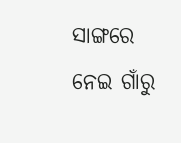ସାଙ୍ଗରେ ନେଇ ଗାଁରୁ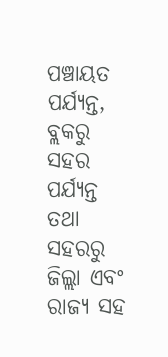ପଞ୍ଚାୟତ ପର୍ଯ୍ୟନ୍ତ, ବ୍ଲକରୁ ସହର ପର୍ଯ୍ୟନ୍ତ ତଥା ସହରରୁ ଜିଲ୍ଲା ଏବଂ ରାଜ୍ୟ ସହ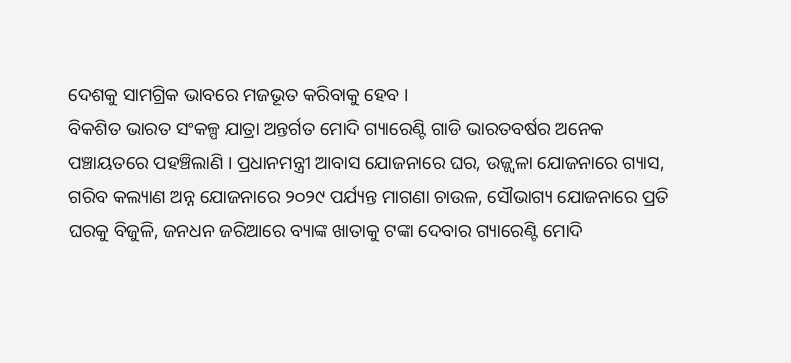ଦେଶକୁ ସାମଗ୍ରିକ ଭାବରେ ମଜଭୂତ କରିବାକୁ ହେବ ।
ବିକଶିତ ଭାରତ ସଂକଳ୍ପ ଯାତ୍ରା ଅନ୍ତର୍ଗତ ମୋଦି ଗ୍ୟାରେଣ୍ଟି ଗାଡି ଭାରତବର୍ଷର ଅନେକ ପଞ୍ଚାୟତରେ ପହଞ୍ଚିଲାଣି । ପ୍ରଧାନମନ୍ତ୍ରୀ ଆବାସ ଯୋଜନାରେ ଘର, ଉଜ୍ଜ୍ୱଳା ଯୋଜନାରେ ଗ୍ୟାସ, ଗରିବ କଲ୍ୟାଣ ଅନ୍ନ ଯୋଜନାରେ ୨୦୨୯ ପର୍ଯ୍ୟନ୍ତ ମାଗଣା ଚାଉଳ, ସୌଭାଗ୍ୟ ଯୋଜନାରେ ପ୍ରତି ଘରକୁ ବିଜୁଳି, ଜନଧନ ଜରିଆରେ ବ୍ୟାଙ୍କ ଖାତାକୁ ଟଙ୍କା ଦେବାର ଗ୍ୟାରେଣ୍ଟି ମୋଦି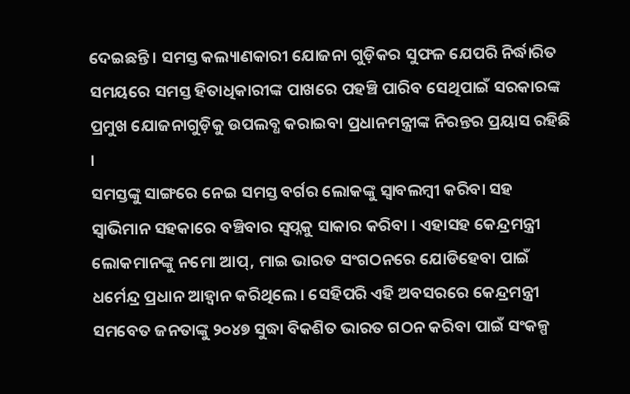ଦେଇଛନ୍ତି । ସମସ୍ତ କଲ୍ୟାଣକାରୀ ଯୋଜନା ଗୁଡ଼ିକର ସୁଫଳ ଯେପରି ନିର୍ଦ୍ଧାରିତ ସମୟରେ ସମସ୍ତ ହିତାଧିକାରୀଙ୍କ ପାଖରେ ପହଞ୍ଚି ପାରିବ ସେଥିପାଇଁ ସରକାରଙ୍କ ପ୍ରମୁଖ ଯୋଜନାଗୁଡ଼ିକୁ ଉପଲବ୍ଧ କରାଇବା ପ୍ରଧାନମନ୍ତ୍ରୀଙ୍କ ନିରନ୍ତର ପ୍ରୟାସ ରହିଛି ।
ସମସ୍ତଙ୍କୁ ସାଙ୍ଗରେ ନେଇ ସମସ୍ତ ବର୍ଗର ଲୋକଙ୍କୁ ସ୍ୱାବଲମ୍ବୀ କରିବା ସହ ସ୍ୱାଭିମାନ ସହକାରେ ବଞ୍ଚିବାର ସ୍ୱପ୍ନକୁ ସାକାର କରିବା । ଏହାସହ କେନ୍ଦ୍ରମନ୍ତ୍ରୀ ଲୋକମାନଙ୍କୁ ନମୋ ଆପ୍, ମାଇ ଭାରତ ସଂଗଠନରେ ଯୋଡିହେବା ପାଇଁ ଧର୍ମେନ୍ଦ୍ର ପ୍ରଧାନ ଆହ୍ୱାନ କରିଥିଲେ । ସେହିପରି ଏହି ଅବସରରେ କେନ୍ଦ୍ରମନ୍ତ୍ରୀ ସମବେତ ଜନତାଙ୍କୁ ୨୦୪୭ ସୁଦ୍ଧା ବିକଶିତ ଭାରତ ଗଠନ କରିବା ପାଇଁ ସଂକଳ୍ପ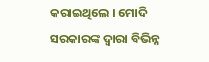କରାଇଥିଲେ । ମୋଦି ସରକାରଙ୍କ ଦ୍ୱାରା ବିଭିନ୍ନ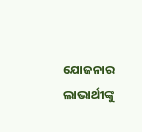ଯୋଜନାର ଲାଭାର୍ଥୀଙ୍କୁ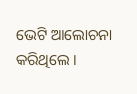ଭେଟି ଆଲୋଚନା କରିଥିଲେ ।